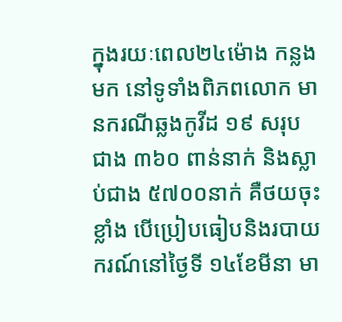ក្នុងរយៈពេល២៤ម៉ោង កន្លងមក នៅទូទាំងពិភពលោក មានករណីឆ្លងកូវីដ ១៩ សរុប ជាង ៣៦០ ពាន់នាក់ និងស្លាប់ជាង ៥៧០០នាក់ គឺថយចុះខ្លាំង បើប្រៀបធៀបនិងរបាយករណ៍នៅថ្ងៃទី ១៤ខែមីនា មា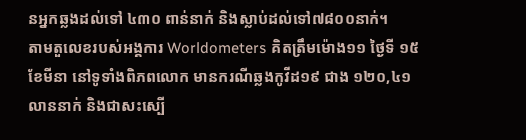នអ្នកឆ្លងដល់ទៅ ៤៣០ ពាន់នាក់ និងស្លាប់ដល់ទៅ៧៨០០នាក់។
តាមតួលេខរបស់អង្គការ Worldometers គិតត្រឹមម៉ោង១១ ថ្ងៃទី ១៥ខែមីនា នៅទូទាំងពិភពលោក មានករណីឆ្លងកូវីដ១៩ ជាង ១២០,៤១ លាននាក់ និងជាសះស្បើ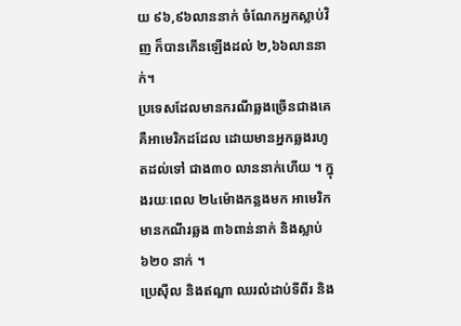យ ៩៦,៩៦លាននាក់ ចំណែកអ្នកស្លាប់វិញ ក៏បានកើនឡើងដល់ ២,៦៦លាននាក់។
ប្រទេសដែលមានករណីឆ្លងច្រើនជាងគេ គឺអាមេរិកដដែល ដោយមានអ្នកឆ្លងរហូតដល់ទៅ ជាង៣០ លាននាក់ហើយ ។ ក្នុងរយៈពេល ២៤ម៉ោងកន្លងមក អាមេរិក មានកណីរឆ្លង ៣៦ពាន់នាក់ និងស្លាប់៦២០ នាក់ ។
ប្រេស៊ីល និងឥណ្ឌា ឈរលំដាប់ទីពីរ និង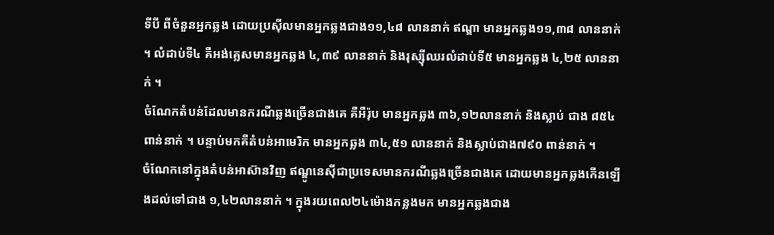ទីបី ពីចំនួនអ្នកឆ្លង ដោយប្រស៊ីលមានអ្នកឆ្លងជាង១១,៤៨ លាននាក់ ឥណ្ឌា មានអ្នកឆ្លង១១,៣៨ លាននាក់ ។ លំដាប់ទី៤ គឺអង់គ្លេសមានអ្នកឆ្លង ៤,៣៩ លាននាក់ និងរុស្ស៊ីឈរលំដាប់ទី៥ មានអ្នកឆ្លង ៤,២៥ លាននាក់ ។
ចំណែកតំបន់ដែលមានករណីឆ្លងច្រើនជាងគេ គឺអឺរ៉ុប មានអ្នកឆ្លង ៣៦,១២លាននាក់ និងស្លាប់ ជាង ៨៥៤ពាន់នាក់ ។ បន្ទាប់មកគឺតំបន់អាមេរិក មានអ្នកឆ្លង ៣៤,៥១ លាននាក់ និងស្លាប់ជាង៧៩០ ពាន់នាក់ ។
ចំណែកនៅក្នុងតំបន់អាស៊ានវិញ ឥណ្ឌូនេស៊ីជាប្រទេសមានករណីឆ្លងច្រើនជាងគេ ដោយមានអ្នកឆ្លងកើនឡើងដល់ទៅជាង ១,៤២លាននាក់ ។ ក្នុងរយពេល២៤ម៉ោងកន្លងមក មានអ្នកឆ្លងជាង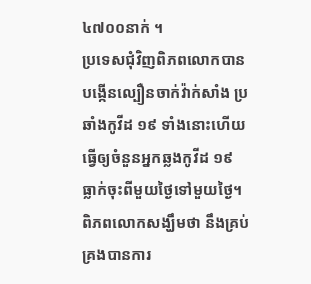៤៧០០នាក់ ។
ប្រទេសជុំវិញពិភពលោកបានបង្កើនល្បឿនចាក់វ៉ាក់សាំង ប្រឆាំងកូវីដ ១៩ ទាំងនោះហើយធ្វើឲ្យចំនួនអ្នកឆ្លងកូវីដ ១៩ ធ្លាក់ចុះពីមួយថ្ងៃទៅមួយថ្ងៃ។ ពិភពលោកសង្ឃឹមថា នឹងគ្រប់គ្រងបានការ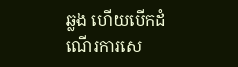ឆ្លង ហើយបើកដំណើរការសេ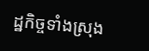ដ្ឋកិច្ចទាំងស្រុង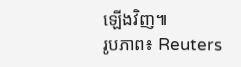ឡើងវិញ៕
រូបភាព៖ Reuters